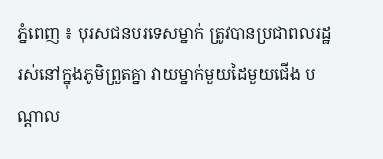ភ្នំពេញ ៖ បុរសជនបរទេសម្នាក់ ត្រូវបានប្រជាពលរដ្ឋ រស់នៅក្នុងភូមិព្រួតគ្នា វាយម្នាក់មួយដៃមួយជើង បណ្តាល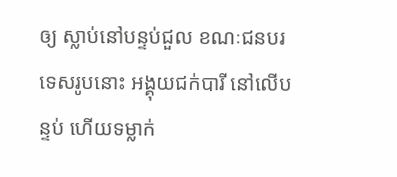ឲ្យ ស្លាប់នៅបន្ទប់ជួល ខណៈជនបរទេសរូបនោះ អង្គុយជក់បារី នៅលើបន្ទប់ ហើយទម្លាក់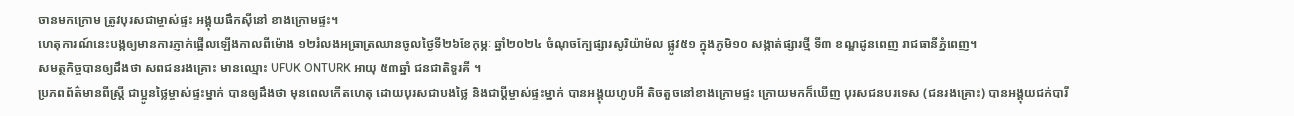ចានមកក្រោម ត្រូវបុរសជាម្ចាស់ផ្ទះ អង្គុយផឹកស៊ីនៅ ខាងក្រោមផ្ទះ។
ហេតុការណ៍នេះបង្កឲ្យមានការភ្ញាក់ផ្អើលឡើងកាលពីម៉ោង ១២រំលងអធ្រាត្រឈានចូលថ្ងៃទី២៦ខែកុម្ភៈ ឆ្នាំ២០២៤ ចំណុចក្បែផ្សារសូរិយ៉ាម៉ល ផ្លូវ៥១ ក្នុងភូមិ១០ សង្កាត់ផ្សារថ្មី ទី៣ ខណ្ឌដូនពេញ រាជធានីភ្នំពេញ។
សមត្ថកិច្ចបានឲ្យដឹងថា សពជនរងគ្រោះ មានឈ្មោះ UFUK ONTURK អាយុ ៥៣ឆ្នាំ ជនជាតិទួរគី ។
ប្រភពព័ត៌មានពីស្រ្តី ជាប្អូនថ្លៃម្ចាស់ផ្ទះម្នាក់ បានឲ្យដឹងថា មុនពេលកើតហេតុ ដោយបុរសជាបងថ្លៃ និងជាប្តីម្ចាស់ផ្ទះម្នាក់ បានអង្គុយហូបអី តិចតួចនៅខាងក្រោមផ្ទះ ក្រោយមកក៏ឃើញ បុរសជនបរទេស (ជនរងគ្រោះ) បានអង្គុយជក់បារី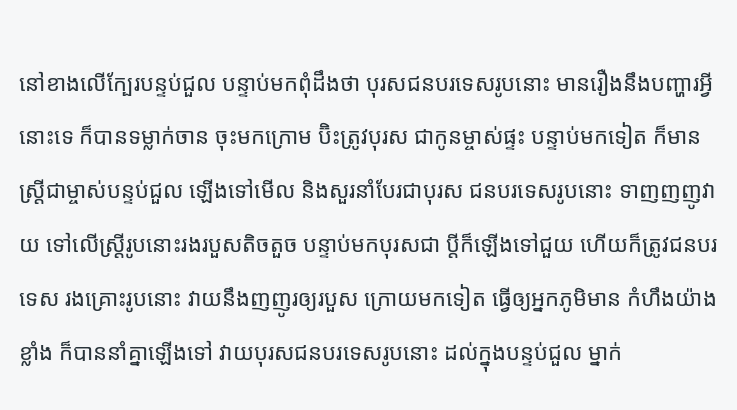នៅខាងលើក្បែរបន្ទប់ជួល បន្ទាប់មកពុំដឹងថា បុរសជនបរទេសរូបនោះ មានរឿងនឹងបញ្ហារអ្វីនោះទេ ក៏បានទម្លាក់ចាន ចុះមកក្រោម ប៊ិះត្រូវបុរស ជាកូនម្ចាស់ផ្ទះ បន្ទាប់មកទៀត ក៏មានស្រ្តីជាម្ចាស់បន្ទប់ជួល ឡើងទៅមើល និងសួរនាំបែរជាបុរស ជនបរទេសរូបនោះ ទាញញញូវាយ ទៅលើស្រ្តីរូបនោះរងរបួសតិចតួច បន្ទាប់មកបុរសជា ប្តីក៏ឡើងទៅជួយ ហើយក៏ត្រូវជនបរទេស រងគ្រោះរូបនោះ វាយនឹងញញូរឲ្យរបួស ក្រោយមកទៀត ធ្វើឲ្យអ្នកភូមិមាន កំហឹងយ៉ាងខ្លាំង ក៏បាននាំគ្នាឡើងទៅ វាយបុរសជនបរទេសរូបនោះ ដល់ក្នុងបន្ទប់ជួល ម្នាក់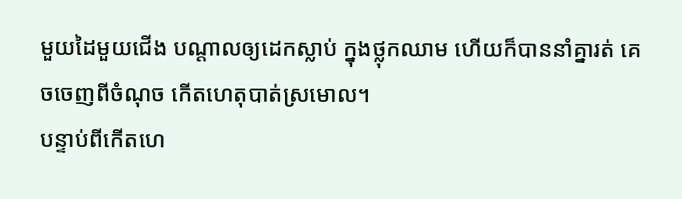មួយដៃមួយជើង បណ្ដាលឲ្យដេកស្លាប់ ក្នុងថ្លុកឈាម ហើយក៏បាននាំគ្នារត់ គេចចេញពីចំណុច កើតហេតុបាត់ស្រមោល។
បន្ទាប់ពីកើតហេ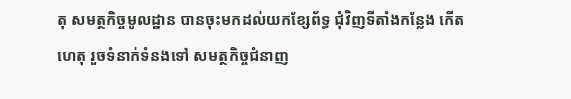តុ សមត្ថកិច្ចមូលដ្ឋាន បានចុះមកដល់យកខ្សែព័ទ្ធ ជុំវិញទីតាំងកន្លែង កើតហេតុ រួចទំនាក់ទំនងទៅ សមត្ថកិច្ចជំនាញ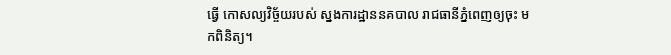ធ្វើ កោសល្យវិច្ច័យរបស់ ស្នងការដ្ឋាននគបាល រាជធានីភ្នំពេញឲ្យចុះ មកពិនិត្យ។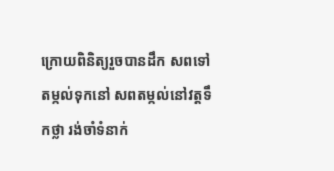ក្រោយពិនិត្យរួចបានដឹក សពទៅតម្កល់ទុកនៅ សពតម្កល់នៅវត្តទឹកថ្លា រង់ចាំទំនាក់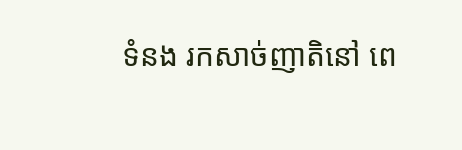ទំនង រកសាច់ញាតិនៅ ពេ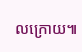លក្រោយ៕